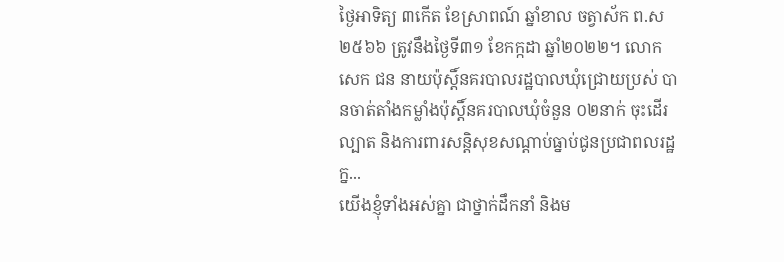ថ្ងៃអាទិត្យ ៣កើត ខែស្រាពណ៍ ឆ្នាំខាល ចត្វាស័ក ព.ស២៥៦៦ ត្រូវនឹងថ្ងៃទី៣១ ខែកក្កដា ឆ្នាំ២០២២។ លោក សេក ជន នាយប៉ុស្តិ៍នគរបាលរដ្ឋបាលឃុំជ្រោយប្រស់ បានចាត់តាំងកម្លាំងប៉ុស្តិ៍នគរបាលឃុំចំនួន ០២នាក់ ចុះដើរល្បាត និងការពារសន្តិសុខសណ្តាប់ធ្នាប់ជូនប្រជាពលរដ្ឋ ក្ន...
យើងខ្ញុំទាំងអស់គ្នា ជាថ្នាក់ដឹកនាំ និងម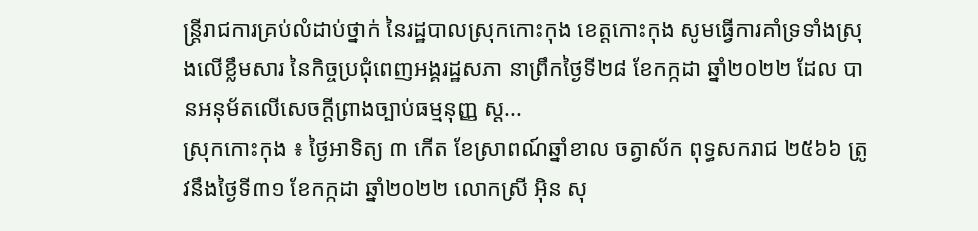ន្ត្រីរាជការគ្រប់លំដាប់ថ្នាក់ នៃរដ្ឋបាលស្រុកកោះកុង ខេត្តកោះកុង សូមធ្វើការគាំទ្រទាំងស្រុងលើខ្លឹមសារ នៃកិច្ចប្រជុំពេញអង្គរដ្ឋសភា នាព្រឹកថ្ងៃទី២៨ ខែកក្កដា ឆ្នាំ២០២២ ដែល បានអនុម័តលើសេចក្ដីព្រាងច្បាប់ធម្មនុញ្ញ ស្ត...
ស្រុកកោះកុង ៖ ថ្ងៃអាទិត្យ ៣ កើត ខែស្រាពណ៍ឆ្នាំខាល ចត្វាស័ក ពុទ្ធសករាជ ២៥៦៦ ត្រូវនឹងថ្ងៃទី៣១ ខែកក្កដា ឆ្នាំ២០២២ លោកស្រី អ៊ិន សុ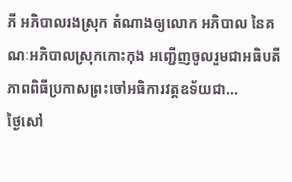ភី អភិបាលរងស្រុក តំណាងឲ្យលោក អភិបាល នៃគណៈអភិបាលស្រុកកោះកុង អញ្ជើញចូលរួមជាអធិបតីភាពពិធីប្រកាសព្រះចៅអធិការវត្តឧទ័យជា...
ថ្ងៃសៅ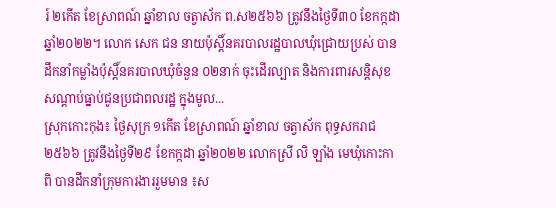រ៍ ២កើត ខែស្រាពណ៍ ឆ្នាំខាល ចត្វាស័ក ព.ស២៥៦៦ ត្រូវនឹងថ្ងៃទី៣០ ខែកក្កដា ឆ្នាំ២០២២។ លោក សេក ជន នាយប៉ុស្តិ៍នគរបាលរដ្ឋបាលឃុំជ្រោយប្រស់ បានដឹកនាំកម្លាំងប៉ុស្តិ៍នគរបាលឃុំចំនួន ០២នាក់ ចុះដើរល្បាត និងការពារសន្តិសុខសណ្តាប់ធ្នាប់ជូនប្រជាពលរដ្ឋ ក្នុងមូល...
ស្រុកកោះកុង៖ ថ្ងៃសុក្រ ១កើត ខែស្រាពណ៍ ឆ្នាំខាល ចត្វាស័ក ពុទ្ធសករាជ ២៥៦៦ ត្រូវនឹងថ្ងៃទី២៩ ខែកក្កដា ឆ្នាំ២០២២ លោកស្រី លិ ឡាំង មេឃុំកោះកាពិ បានដឹកនាំក្រុមការងាររួមមាន ៖ស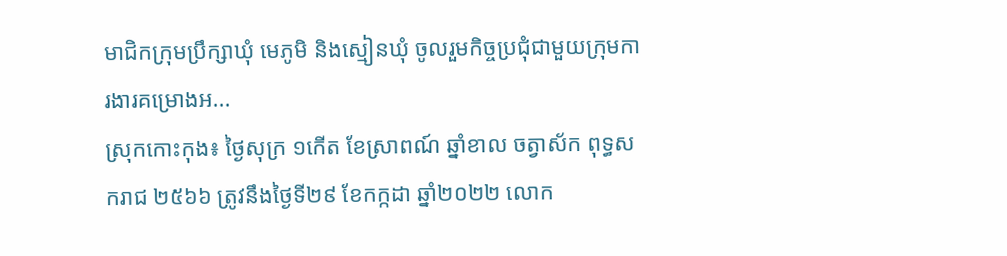មាជិកក្រុមប្រឹក្សាឃុំ មេភូមិ និងស្មៀនឃុំ ចូលរួមកិច្ចប្រជុំជាមួយក្រុមការងារគម្រោងអ...
ស្រុកកោះកុង៖ ថ្ងៃសុក្រ ១កើត ខែស្រាពណ៍ ឆ្នាំខាល ចត្វាស័ក ពុទ្ធសករាជ ២៥៦៦ ត្រូវនឹងថ្ងៃទី២៩ ខែកក្កដា ឆ្នាំ២០២២ លោក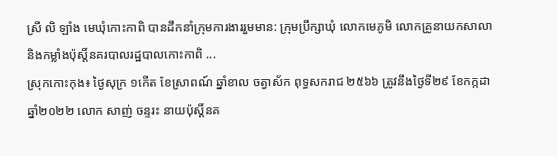ស្រី លិ ឡាំង មេឃុំកោះកាពិ បានដឹកនាំក្រុមការងាររួមមាន: ក្រុមប្រឹក្សាឃុំ លោកមេភូមិ លោកគ្រូនាយកសាលា និងកម្លាំងប៉ុស្តិ៍នគរបាលរដ្ឋបាលកោះកាពិ ...
ស្រុកកោះកុង៖ ថ្ងៃសុក្រ ១កើត ខែស្រាពណ៍ ឆ្នាំខាល ចត្វាស័ក ពុទ្ធសករាជ ២៥៦៦ ត្រូវនឹងថ្ងៃទី២៩ ខែកក្កដា ឆ្នាំ២០២២ លោក សាញ់ ចន្ទរះ នាយប៉ុស្តិ៍នគ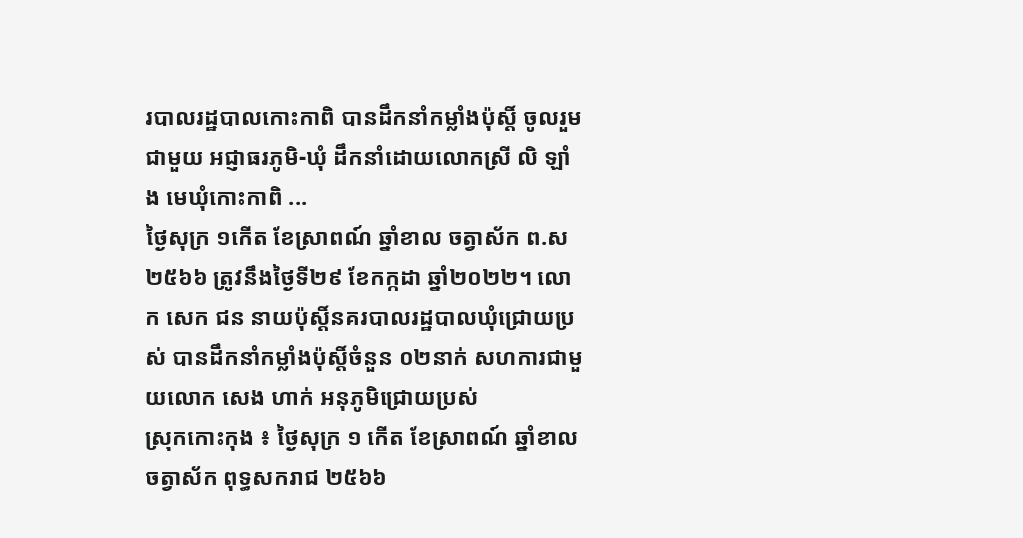របាលរដ្ឋបាលកោះកាពិ បានដឹកនាំកម្លាំងប៉ុស្តិ៍ ចូលរួមជាមួយ អជ្ញាធរភូមិ-ឃុំ ដឹកនាំដោយលោកស្រី លិ ឡាំង មេឃុំកោះកាពិ ...
ថ្ងៃសុក្រ ១កើត ខែស្រាពណ៍ ឆ្នាំខាល ចត្វាស័ក ព.ស២៥៦៦ ត្រូវនឹងថ្ងៃទី២៩ ខែកក្កដា ឆ្នាំ២០២២។ លោក សេក ជន នាយប៉ុស្តិ៍នគរបាលរដ្ឋបាលឃុំជ្រោយប្រស់ បានដឹកនាំកម្លាំងប៉ុស្តិ៍ចំនួន ០២នាក់ សហការជាមួយលោក សេង ហាក់ អនុភូមិជ្រោយប្រស់
ស្រុកកោះកុង ៖ ថ្ងៃសុក្រ ១ កើត ខែស្រាពណ៍ ឆ្នាំខាលចត្វាស័ក ពុទ្ធសករាជ ២៥៦៦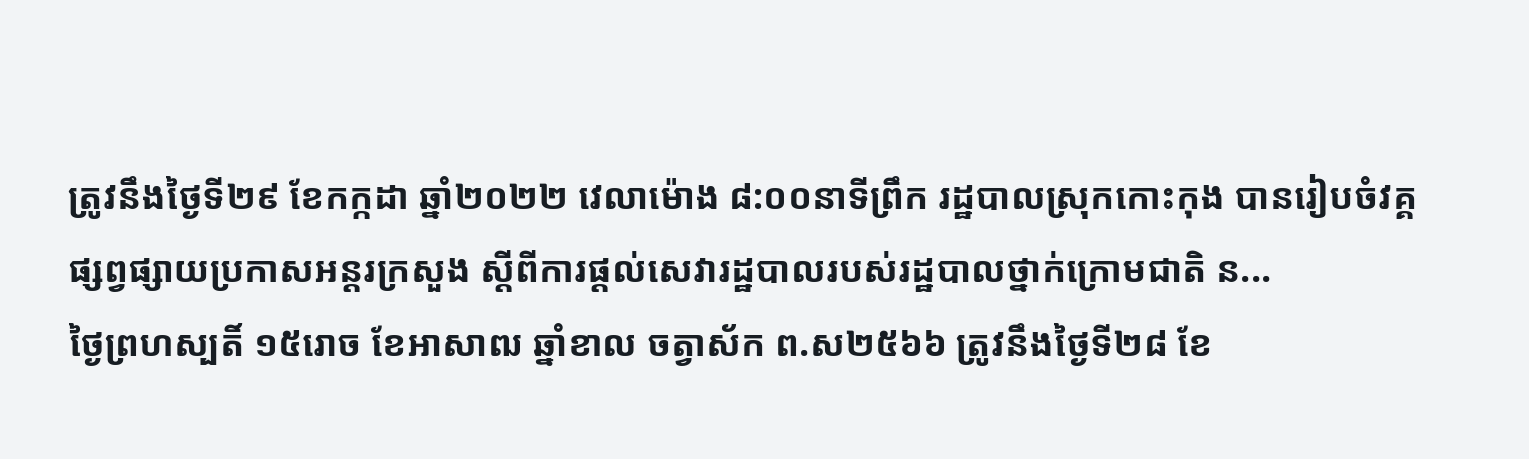ត្រូវនឹងថ្ងៃទី២៩ ខែកក្កដា ឆ្នាំ២០២២ វេលាម៉ោង ៨:០០នាទីព្រឹក រដ្ឋបាលស្រុកកោះកុង បានរៀបចំវគ្គផ្សព្វផ្សាយប្រកាសអន្តរក្រសួង ស្តីពីការផ្តល់សេវារដ្ឋបាលរបស់រដ្ឋបាលថ្នាក់ក្រោមជាតិ ន...
ថ្ងៃព្រហស្បតិ៍ ១៥រោច ខែអាសាឍ ឆ្នាំខាល ចត្វាស័ក ព.ស២៥៦៦ ត្រូវនឹងថ្ងៃទី២៨ ខែ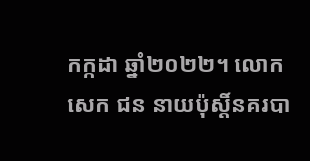កក្កដា ឆ្នាំ២០២២។ លោក សេក ជន នាយប៉ុស្តិ៍នគរបា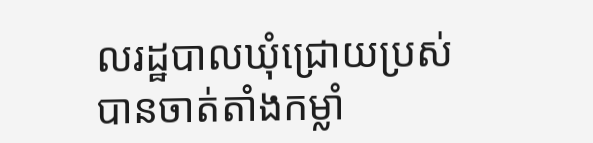លរដ្ឋបាលឃុំជ្រោយប្រស់ បានចាត់តាំងកម្លាំ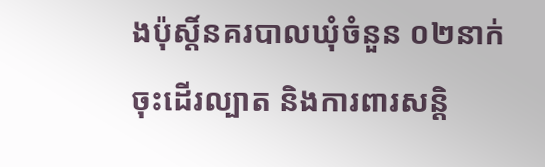ងប៉ុស្តិ៍នគរបាលឃុំចំនួន ០២នាក់ ចុះដើរល្បាត និងការពារសន្តិ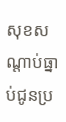សុខសណ្តាប់ធ្នាប់ជូនប្រ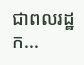ជាពលរដ្ឋ ក...